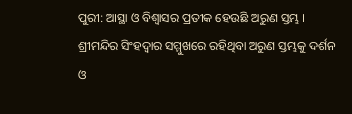ପୁରୀ: ଆସ୍ଥା ଓ ବିଶ୍ଵାସର ପ୍ରତୀକ ହେଉଛି ଅରୁଣ ସ୍ତମ୍ଭ । ଶ୍ରୀମନ୍ଦିର ସିଂହଦ୍ଵାର ସମ୍ମୁଖରେ ରହିଥିବା ଅରୁଣ ସ୍ତମ୍ଭକୁ ଦର୍ଶନ ଓ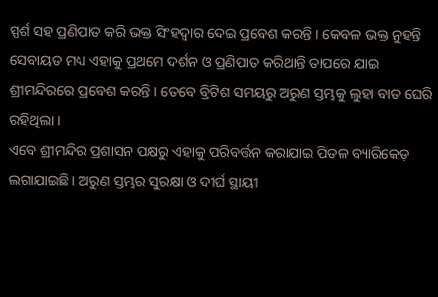ସ୍ପର୍ଶ ସହ ପ୍ରଣିପାତ କରି ଭକ୍ତ ସିଂହଦ୍ଵାର ଦେଇ ପ୍ରବେଶ କରନ୍ତି । କେବଳ ଭକ୍ତ ନୁହନ୍ତି ସେବାୟତ ମଧ୍ୟ ଏହାକୁ ପ୍ରଥମେ ଦର୍ଶନ ଓ ପ୍ରଣିପାତ କରିଥାନ୍ତି ତାପରେ ଯାଇ ଶ୍ରୀମନ୍ଦିରରେ ପ୍ରବେଶ କରନ୍ତି । ତେବେ ବ୍ରିଟିଶ ସମୟରୁ ଅରୁଣ ସ୍ତମ୍ଭକୁ ଲୁହା ବାଡ ଘେରି ରହିଥିଲା ।
ଏବେ ଶ୍ରୀମନ୍ଦିର ପ୍ରଶାସନ ପକ୍ଷରୁ ଏହାକୁ ପରିବର୍ତ୍ତନ କରାଯାଇ ପିତଳ ବ୍ୟାରିକେଡ଼ ଲଗାଯାଇଛି । ଅରୁଣ ସ୍ତମ୍ଭର ସୁରକ୍ଷା ଓ ଦୀର୍ଘ ସ୍ଥାୟୀ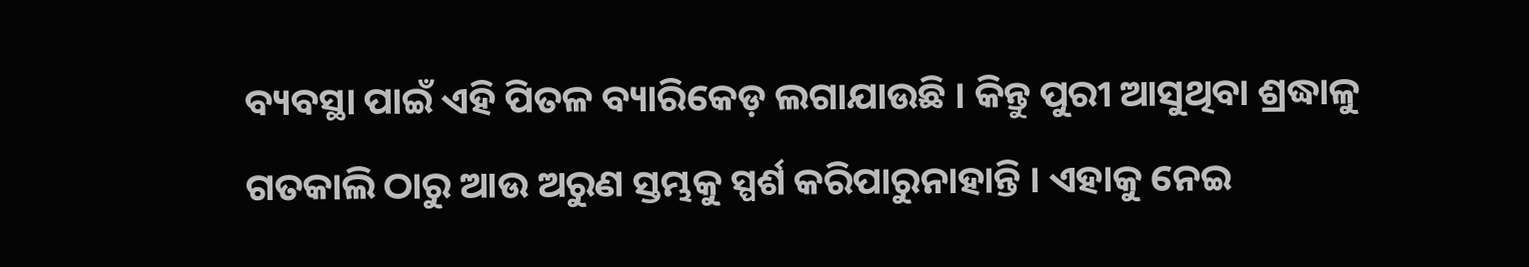ବ୍ୟବସ୍ଥା ପାଇଁ ଏହି ପିତଳ ବ୍ୟାରିକେଡ଼ ଲଗାଯାଉଛି । କିନ୍ତୁ ପୁରୀ ଆସୁଥିବା ଶ୍ରଦ୍ଧାଳୁ ଗତକାଲି ଠାରୁ ଆଉ ଅରୁଣ ସ୍ତମ୍ଭକୁ ସ୍ପର୍ଶ କରିପାରୁନାହାନ୍ତି । ଏହାକୁ ନେଇ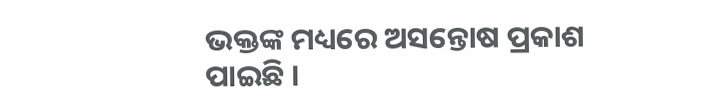ଭକ୍ତଙ୍କ ମଧ୍ୟରେ ଅସନ୍ତୋଷ ପ୍ରକାଶ ପାଇଛି ।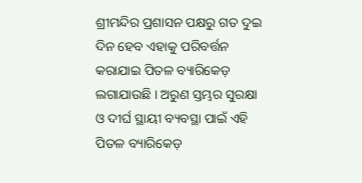ଶ୍ରୀମନ୍ଦିର ପ୍ରଶାସନ ପକ୍ଷରୁ ଗତ ଦୁଇ ଦିନ ହେବ ଏହାକୁ ପରିବର୍ତ୍ତନ କରାଯାଇ ପିତଳ ବ୍ୟାରିକେଡ଼ ଲଗାଯାଉଛି । ଅରୁଣ ସ୍ତମ୍ଭର ସୁରକ୍ଷା ଓ ଦୀର୍ଘ ସ୍ଥାୟୀ ବ୍ୟବସ୍ଥା ପାଇଁ ଏହି ପିତଳ ବ୍ୟାରିକେଡ଼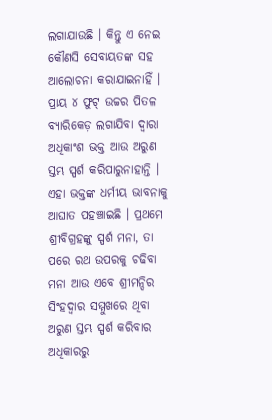ଲଗାଯାଉଛି । କିନ୍ତୁ ଏ ନେଇ କୌଣସି ସେବାୟତଙ୍କ ସହ ଆଲୋଚନା କରାଯାଇନାହିଁ । ପ୍ରାୟ ୪ ଫୁଟ୍ ଉଚ୍ଚର ପିତଳ ବ୍ୟାରିକେଡ଼ ଲଗାଯିବା ଦ୍ବାରା ଅଧିକାଂଶ ଭକ୍ତ ଆଉ ଅରୁଣ ସ୍ତମ୍ଭ ସ୍ପର୍ଶ କରିପାରୁନାହାନ୍ତି ।
ଏହା ଭକ୍ତଙ୍କ ଧର୍ମୀୟ ଭାବନାକୁ ଆଘାତ ପହଞ୍ଚାଇଛି । ପ୍ରଥମେ ଶ୍ରୀବିଗ୍ରହଙ୍କୁ ସ୍ପର୍ଶ ମନା, ତା ପରେ ରଥ ଉପରକୁ ଚଢିବା ମନା ଆଉ ଏବେ ଶ୍ରୀମନ୍ଦିର ସିଂହଦ୍ଵାର ସମ୍ମୁଖରେ ଥିବା ଅରୁଣ ସ୍ତମ୍ଭ ସ୍ପର୍ଶ କରିବାର ଅଧିକାରରୁ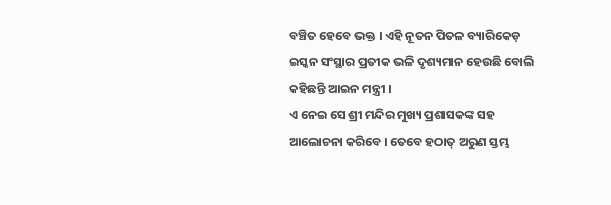ବଞ୍ଚିତ ହେବେ ଭକ୍ତ । ଏହି ନୂତନ ପିତଳ ବ୍ୟାରିକେଡ଼ ଇସ୍କନ ସଂସ୍ଥାର ପ୍ରତୀକ ଭଳି ଦୃଶ୍ୟମାନ ହେଉଛି ବୋଲି କହିଛନ୍ତି ଆଇନ ମନ୍ତ୍ରୀ ।
ଏ ନେଇ ସେ ଶ୍ରୀ ମନ୍ଦିର ମୁଖ୍ୟ ପ୍ରଶାସକଙ୍କ ସହ ଆଲୋଚନା କରିବେ । ତେବେ ହଠାତ୍ ଅରୁଣ ସ୍ତମ୍ଭ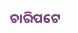ଚାରିପଟେ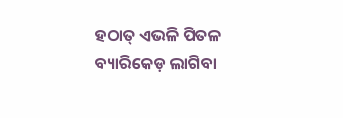ହଠାତ୍ ଏଭଳି ପିତଳ ବ୍ୟାରିକେଡ଼ ଲାଗିବା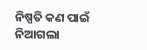ନିଷ୍ପତି କଣ ପାଇଁ ନିଆଗଲା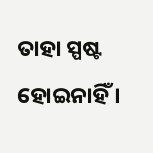ତାହା ସ୍ପଷ୍ଟ ହୋଇନାହିଁ ।